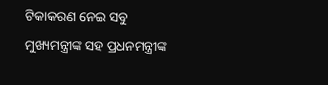ଟିକାକରଣ ନେଇ ସବୁ ମୁଖ୍ୟମନ୍ତ୍ରୀଙ୍କ ସହ ପ୍ରଧନମନ୍ତ୍ରୀଙ୍କ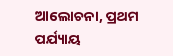ଆଲୋଚନା, ପ୍ରଥମ ପର୍ଯ୍ୟାୟ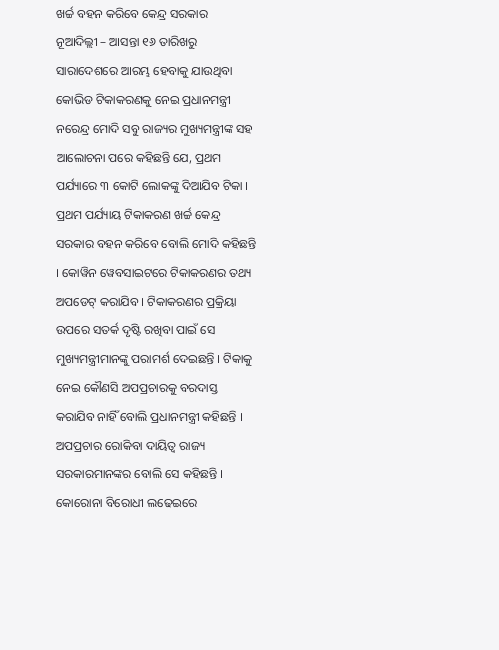ଖର୍ଚ୍ଚ ବହନ କରିବେ କେନ୍ଦ୍ର ସରକାର
ନୂଆଦିଲ୍ଲୀ – ଆସନ୍ତା ୧୬ ତାରିଖରୁ ସାରାଦେଶରେ ଆରମ୍ଭ ହେବାକୁ ଯାଉଥିବା କୋଭିଡ ଟିକାକରଣକୁ ନେଇ ପ୍ରଧାନମନ୍ତ୍ରୀ ନରେନ୍ଦ୍ର ମୋଦି ସବୁ ରାଜ୍ୟର ମୁଖ୍ୟମନ୍ତ୍ରୀଙ୍କ ସହ ଆଲୋଚନା ପରେ କହିଛନ୍ତି ଯେ, ପ୍ରଥମ ପର୍ଯ୍ୟାରେ ୩ କୋଟି ଲୋକଙ୍କୁ ଦିଆଯିବ ଟିକା ।
ପ୍ରଥମ ପର୍ଯ୍ୟାୟ ଟିକାକରଣ ଖର୍ଚ୍ଚ କେନ୍ଦ୍ର ସରକାର ବହନ କରିବେ ବୋଲି ମୋଦି କହିଛନ୍ତି । କୋୱିନ ୱେବସାଇଟରେ ଟିକାକରଣର ତଥ୍ୟ ଅପଡେଟ୍ କରାଯିବ । ଟିକାକରଣର ପ୍ରକ୍ରିୟା ଉପରେ ସତର୍କ ଦୃଷ୍ଟି ରଖିବା ପାଇଁ ସେ ମୁଖ୍ୟମନ୍ତ୍ରୀମାନଙ୍କୁ ପରାମର୍ଶ ଦେଇଛନ୍ତି । ଟିକାକୁ ନେଇ କୌଣସି ଅପପ୍ରଚାରକୁ ବରଦାସ୍ତ କରାଯିବ ନାହିଁ ବୋଲି ପ୍ରଧାନମନ୍ତ୍ରୀ କହିଛନ୍ତି । ଅପପ୍ରଚାର ରୋକିବା ଦାୟିତ୍ୱ ରାଜ୍ୟ ସରକାରମାନଙ୍କର ବୋଲି ସେ କହିଛନ୍ତି ।
କୋରୋନା ବିରୋଧୀ ଲଢେଇରେ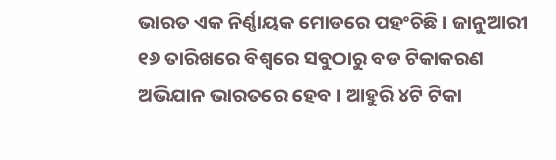ଭାରତ ଏକ ନିର୍ଣ୍ଣାୟକ ମୋଡରେ ପହଂଚିଛି । ଜାନୁଆରୀ ୧୬ ତାରିଖରେ ବିଶ୍ୱରେ ସବୁଠାରୁ ବଡ ଟିକାକରଣ ଅଭିଯାନ ଭାରତରେ ହେବ । ଆହୁରି ୪ଟି ଟିକା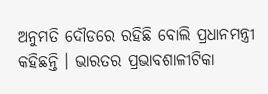ଅନୁମତି ଦୌଡରେ ରହିଛି ବୋଲି ପ୍ରଧାନମନ୍ତ୍ରୀ କହିଛନ୍ତି । ଭାରତର ପ୍ରଭାବଶାଳୀଟିକା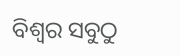ବିଶ୍ୱର ସବୁଠୁ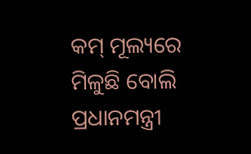କମ୍ ମୂଲ୍ୟରେ ମିଳୁଛି ବୋଲି ପ୍ରଧାନମନ୍ତ୍ରୀ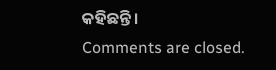କହିଛନ୍ତି ।
Comments are closed.